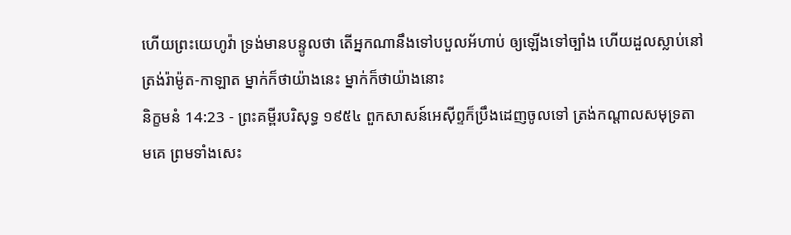ហើយព្រះយេហូវ៉ា ទ្រង់មានបន្ទូលថា តើអ្នកណានឹងទៅបបួលអ័ហាប់ ឲ្យឡើងទៅច្បាំង ហើយដួលស្លាប់នៅត្រង់រ៉ាម៉ូត-កាឡាត ម្នាក់ក៏ថាយ៉ាងនេះ ម្នាក់ក៏ថាយ៉ាងនោះ
និក្ខមនំ 14:23 - ព្រះគម្ពីរបរិសុទ្ធ ១៩៥៤ ពួកសាសន៍អេស៊ីព្ទក៏ប្រឹងដេញចូលទៅ ត្រង់កណ្តាលសមុទ្រតាមគេ ព្រមទាំងសេះ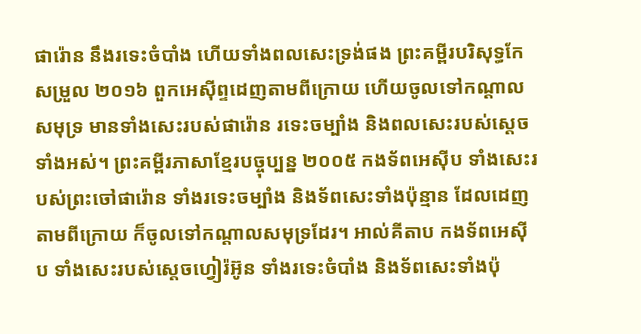ផារ៉ោន នឹងរទេះចំបាំង ហើយទាំងពលសេះទ្រង់ផង ព្រះគម្ពីរបរិសុទ្ធកែសម្រួល ២០១៦ ពួកអេស៊ីព្ទដេញតាមពីក្រោយ ហើយចូលទៅកណ្ដាលសមុទ្រ មានទាំងសេះរបស់ផារ៉ោន រទេះចម្បាំង និងពលសេះរបស់ស្ដេចទាំងអស់។ ព្រះគម្ពីរភាសាខ្មែរបច្ចុប្បន្ន ២០០៥ កងទ័ពអេស៊ីប ទាំងសេះរបស់ព្រះចៅផារ៉ោន ទាំងរទេះចម្បាំង និងទ័ពសេះទាំងប៉ុន្មាន ដែលដេញតាមពីក្រោយ ក៏ចូលទៅកណ្ដាលសមុទ្រដែរ។ អាល់គីតាប កងទ័ពអេស៊ីប ទាំងសេះរបស់ស្តេចហ្វៀរ៉អ៊ូន ទាំងរទេះចំបាំង និងទ័ពសេះទាំងប៉ុ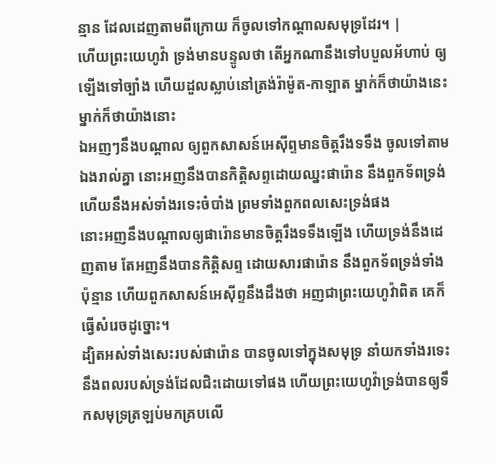ន្មាន ដែលដេញតាមពីក្រោយ ក៏ចូលទៅកណ្តាលសមុទ្រដែរ។ |
ហើយព្រះយេហូវ៉ា ទ្រង់មានបន្ទូលថា តើអ្នកណានឹងទៅបបួលអ័ហាប់ ឲ្យឡើងទៅច្បាំង ហើយដួលស្លាប់នៅត្រង់រ៉ាម៉ូត-កាឡាត ម្នាក់ក៏ថាយ៉ាងនេះ ម្នាក់ក៏ថាយ៉ាងនោះ
ឯអញៗនឹងបណ្តាល ឲ្យពួកសាសន៍អេស៊ីព្ទមានចិត្តរឹងទទឹង ចូលទៅតាមឯងរាល់គ្នា នោះអញនឹងបានកិត្តិសព្ទដោយឈ្នះផារ៉ោន នឹងពួកទ័ពទ្រង់ ហើយនឹងអស់ទាំងរទេះចំបាំង ព្រមទាំងពួកពលសេះទ្រង់ផង
នោះអញនឹងបណ្តាលឲ្យផារ៉ោនមានចិត្តរឹងទទឹងឡើង ហើយទ្រង់នឹងដេញតាម តែអញនឹងបានកិត្តិសព្ទ ដោយសារផារ៉ោន នឹងពួកទ័ពទ្រង់ទាំងប៉ុន្មាន ហើយពួកសាសន៍អេស៊ីព្ទនឹងដឹងថា អញជាព្រះយេហូវ៉ាពិត គេក៏ធ្វើសំរេចដូច្នោះ។
ដ្បិតអស់ទាំងសេះរបស់ផារ៉ោន បានចូលទៅក្នុងសមុទ្រ នាំយកទាំងរទេះ នឹងពលរបស់ទ្រង់ដែលជិះដោយទៅផង ហើយព្រះយេហូវ៉ាទ្រង់បានឲ្យទឹកសមុទ្រត្រឡប់មកគ្របលើ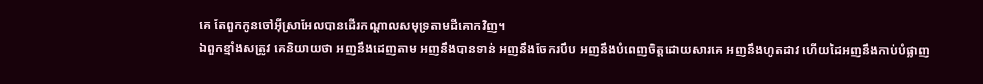គេ តែពួកកូនចៅអ៊ីស្រាអែលបានដើរកណ្តាលសមុទ្រតាមដីគោកវិញ។
ឯពួកខ្មាំងសត្រូវ គេនិយាយថា អញនឹងដេញតាម អញនឹងបានទាន់ អញនឹងចែករបឹប អញនឹងបំពេញចិត្តដោយសារគេ អញនឹងហូតដាវ ហើយដៃអញនឹងកាប់បំផ្លាញ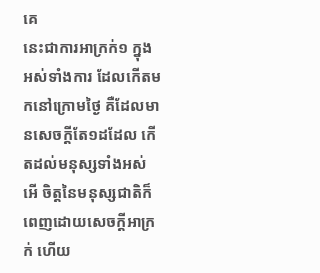គេ
នេះជាការអាក្រក់១ ក្នុងអស់ទាំងការ ដែលកើតមកនៅក្រោមថ្ងៃ គឺដែលមានសេចក្ដីតែ១ដដែល កើតដល់មនុស្សទាំងអស់ អើ ចិត្តនៃមនុស្សជាតិក៏ពេញដោយសេចក្ដីអាក្រក់ ហើយ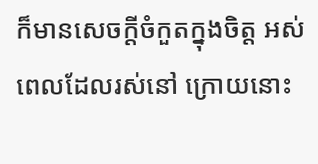ក៏មានសេចក្ដីចំកួតក្នុងចិត្ត អស់ពេលដែលរស់នៅ ក្រោយនោះ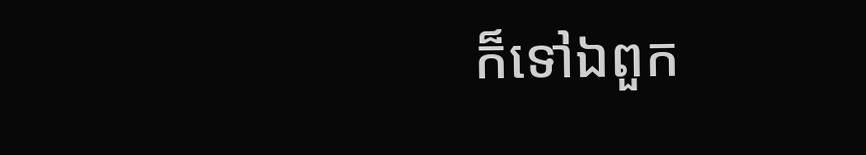ក៏ទៅឯពួក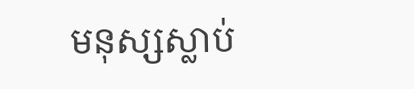មនុស្សស្លាប់